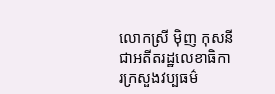លោកស្រី ម៉ិញ កុសនី ជាអតីតរដ្ឋលេខាធិការក្រសួងវប្បធម៌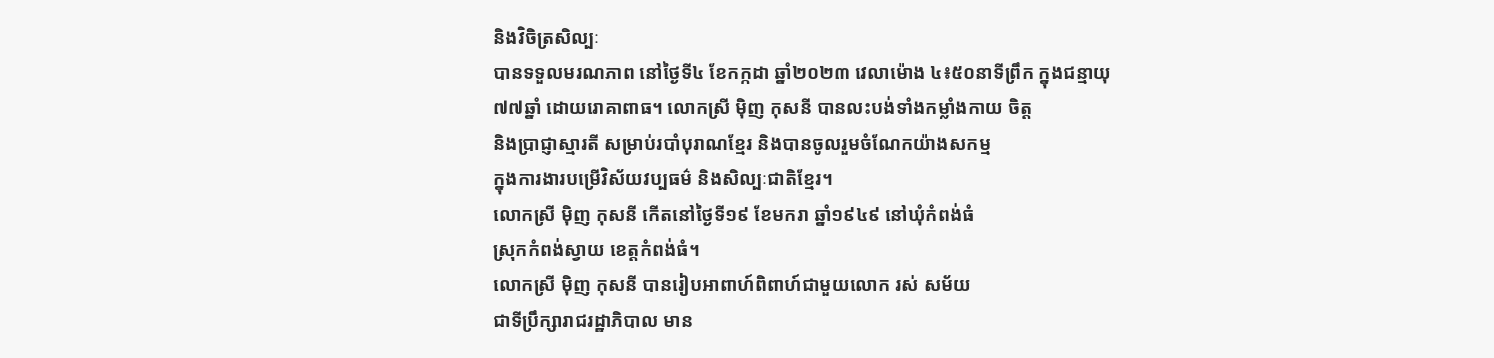និងវិចិត្រសិល្បៈ
បានទទួលមរណភាព នៅថ្ងៃទី៤ ខែកក្កដា ឆ្នាំ២០២៣ វេលាម៉ោង ៤៖៥០នាទីព្រឹក ក្នុងជន្មាយុ
៧៧ឆ្នាំ ដោយរោគាពាធ។ លោកស្រី ម៉ិញ កុសនី បានលះបង់ទាំងកម្លាំងកាយ ចិត្ត
និងប្រាជ្ញាស្មារតី សម្រាប់របាំបុរាណខ្មែរ និងបានចូលរួមចំណែកយ៉ាងសកម្ម
ក្នុងការងារបម្រើវិស័យវប្បធម៌ និងសិល្បៈជាតិខ្មែរ។
លោកស្រី ម៉ិញ កុសនី កើតនៅថ្ងៃទី១៩ ខែមករា ឆ្នាំ១៩៤៩ នៅឃុំកំពង់ធំ
ស្រុកកំពង់ស្វាយ ខេត្តកំពង់ធំ។
លោកស្រី ម៉ិញ កុសនី បានរៀបអាពាហ៍ពិពាហ៍ជាមួយលោក រស់ សម័យ
ជាទីប្រឹក្សារាជរដ្ឋាភិបាល មាន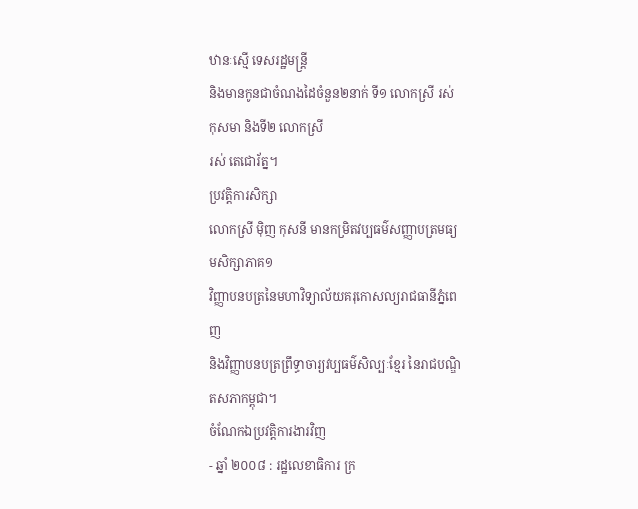ឋានៈស្មើ ទេសរដ្ឋមន្ត្រី
និងមានកូនជាចំណងដៃចំនួន២នាក់ ទី១ លោកស្រី រស់ កុសមា និងទី២ លោកស្រី
រស់ តេជោរ័ត្ន។
ប្រវត្តិការសិក្សា
លោកស្រី ម៉ិញ កុសនី មានកម្រិតវប្បធម៌សញ្ញាបត្រមធ្យមសិក្សាភាគ១
វិញ្ញាបនបត្រនៃមហាវិទ្យាល័យគរុកោសល្យរាជធានីភ្នំពេញ
និងវិញ្ញាបនបត្រព្រឹទ្ធាចារ្យវប្បធម៌សិល្បៈខ្មែរ នៃរាជបណ្ឌិតសភាកម្ពុជា។
ចំណែកឯប្រវត្តិការងារវិញ
- ឆ្នាំ ២០០៨ : រដ្ឋលេខាធិការ ក្រ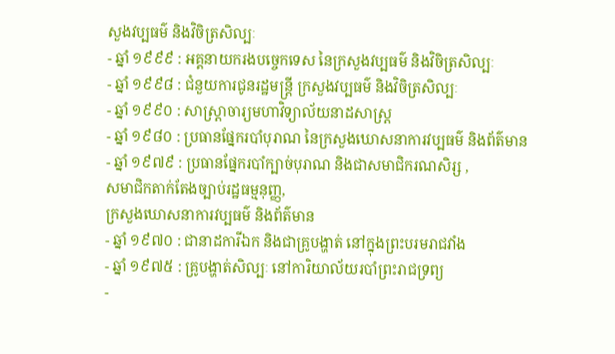សួងវប្បធម៌ និងវិចិត្រសិល្បៈ
- ឆ្នាំ ១៩៩៩ : អគ្គនាយករងបច្ចេកទេស នៃក្រសួងវប្បធម៌ និងវិចិត្រសិល្បៈ
- ឆ្នាំ ១៩៩៨ : ជំនួយការជូនរដ្ឋមន្ត្រី ក្រសួងវប្បធម៌ និងវិចិត្រសិល្បៈ
- ឆ្នាំ ១៩៩០ : សាស្ត្រាចារ្យមហាវិទ្យាល័យនាដសាស្ត្រ
- ឆ្នាំ ១៩៨០ : ប្រធានផ្នែករបាំបុរាណ នៃក្រសួងឃោសនាការវប្បធម៌ និងព័ត៌មាន
- ឆ្នាំ ១៩៧៩ : ប្រធានផ្នែករបាំក្បាច់បុរាណ និងជាសមាជិករណសិរ្ស ,
សមាជិកតាក់តែងច្បាប់រដ្ឋធម្មនុញ្ញ,
ក្រសួងឃោសនាការវប្បធម៌ និងព័ត៌មាន
- ឆ្នាំ ១៩៧០ : ជានាដការីឯក និងជាគ្រូបង្ហាត់ នៅក្នុងព្រះបរមរាជវាំង
- ឆ្នាំ ១៩៧៥ : គ្រូបង្ហាត់សិល្បៈ នៅការិយាល័យរបាំព្រះរាជទ្រព្យ
-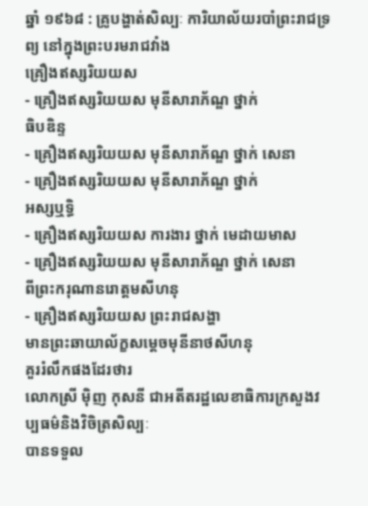ឆ្នាំ ១៩៦៨ : គ្រូបង្ហាត់សិល្បៈ ការិយាល័យរបាំព្រះរាជទ្រព្យ នៅក្នុងព្រះបរមរាជវាំង
គ្រឿងឥស្សរិយយស
- គ្រឿងឥស្សរិយយស មុនីសារាភ័ណ្ឌ ថ្នាក់
ធិបឌិន្ទ
- គ្រឿងឥស្សរិយយស មុនីសារាភ័ណ្ឌ ថ្នាក់ សេនា
- គ្រឿងឥស្សរិយយស មុនីសារាភ័ណ្ឌ ថ្នាក់
អស្សឬទ្ធិ
- គ្រឿងឥស្សរិយយស ការងារ ថ្នាក់ មេដាយមាស
- គ្រឿងឥស្សរិយយស មុនីសារាភ័ណ្ឌ ថ្នាក់ សេនា
ពីព្រះករុណានរោត្តមសីហនុ
- គ្រឿងឥស្សរិយយស ព្រះរាជសង្ហា
មានព្រះឆាយាល័ក្ខសម្ដេចមុនីនាថសីហនុ
គួររំលឹកផងដែរថារ
លោកស្រី ម៉ិញ កុសនី ជាអតីតរដ្ឋលេខាធិការក្រសួងវប្បធម៌និងវិចិត្រសិល្បៈ
បានទទួល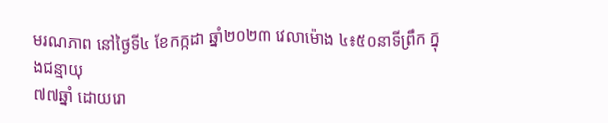មរណភាព នៅថ្ងៃទី៤ ខែកក្កដា ឆ្នាំ២០២៣ វេលាម៉ោង ៤៖៥០នាទីព្រឹក ក្នុងជន្មាយុ
៧៧ឆ្នាំ ដោយរោ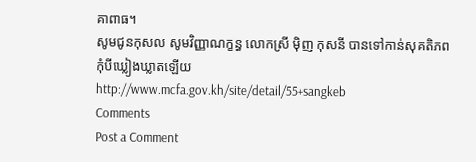គាពាធ។
សូមជូនកុសល សូមវិញ្ញាណក្ខន្ធ លោកស្រី ម៉ិញ កុសនី បានទៅកាន់សុគតិភព
កុំបីឃ្លៀងឃ្លាតឡើយ
http://www.mcfa.gov.kh/site/detail/55+sangkeb
Comments
Post a Comment